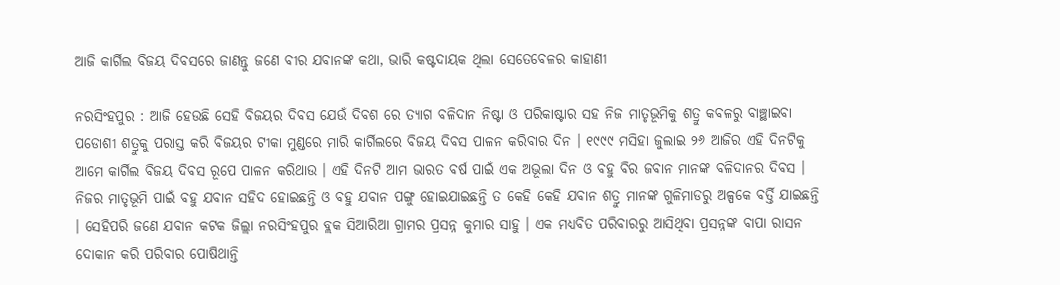ଆଜି କାର୍ଗିଲ ବିଜୟ ଦିବସରେ ଜାଣନ୍ତୁ ଜଣେ ବୀର ଯବାନଙ୍କ କଥା, ଭାରି କଷ୍ଟଦାୟକ ଥିଲା ସେତେବେଳର କାହାଣୀ

ନରସିଂହପୁର : ଆଜି ହେଉଛି ସେହି ବିଜୟର ଦିବସ ଯେଉଁ ଦିବଶ ରେ ତ୍ୟାଗ ବଳିଦାନ ନିଷ୍ଟା ଓ ପରିକାଷ୍ଟାର ସହ ନିଜ ମାତୃଭୂମିକୁ ଶତ୍ରୁ କବଳରୁ ବାଞ୍ଛାଇବା ପଡୋଶୀ ଶତ୍ରୁକୁ ପରାସ୍ତ କରି ବିଜୟର ଟୀକା ମୁଣ୍ଡରେ ମାରି କାର୍ଗିଲରେ ବିଜୟ ଦିବସ ପାଳନ କରିବାର ଦିନ । ୧୯୯୯ ମସିହା ଜୁଲାଇ ୨୬ ଆଜିର ଏହି ଦିନଟିକୁ ଆମେ କାର୍ଗିଲ ବିଜୟ ଦିବସ ରୂପେ ପାଳନ କରିଥାଉ । ଏହି ଦିନଟି ଆମ ଭାରତ ବର୍ଷ ପାଇଁ ଏକ ଅଭୂଲା ଦିନ ଓ ବହୁ ବିର ଜବାନ ମାନଙ୍କ ବଳିଦାନର ଦିବସ । ନିଜର ମାତୃଭୂମି ପାଇଁ ବହୁ ଯବାନ ସହିଦ ହୋଇଛନ୍ତି ଓ ବହୁ ଯବାନ ପଙ୍ଗୁ ହୋଇଯାଇଛନ୍ତି ତ କେହି କେହି ଯବାନ ଶତ୍ରୁ ମାନଙ୍କ ଗୁଳିମାଡରୁ ଅଳ୍ପକେ ବର୍ତ୍ତି ଯାଇଛନ୍ତି । ସେହିପରି ଜଣେ ଯବାନ କଟକ ଜିଲ୍ଲା ନରସିଂହପୁର ବ୍ଲକ ସିଆରିଆ ଗ୍ରାମର ପ୍ରସନ୍ନ କୁମାର ସାହୁ । ଏକ ମଧ୍ୟବିତ ପରିବାରରୁ ଆସିଥିବା ପ୍ରସନ୍ନଙ୍କ ବାପା ରାସନ ଦୋକାନ କରି ପରିବାର ପୋଷିଥାନ୍ତି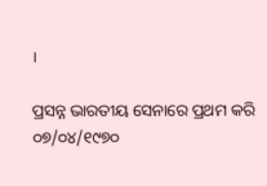।

ପ୍ରସନ୍ନ ଭାରତୀୟ ସେନାରେ ପ୍ରଥମ କରି ୦୭/୦୪/୧୯୭୦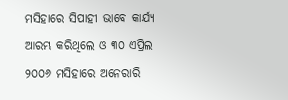ମସିହାରେ ସିପାହୀ ଭାବେ କାର୍ଯ୍ୟ ଆରମ୍ଭ କରିଥିଲେ ଓ ୩୦ ଏପ୍ରିଲ ୨୦୦୬ ମସିହାରେ ଅନେରାରି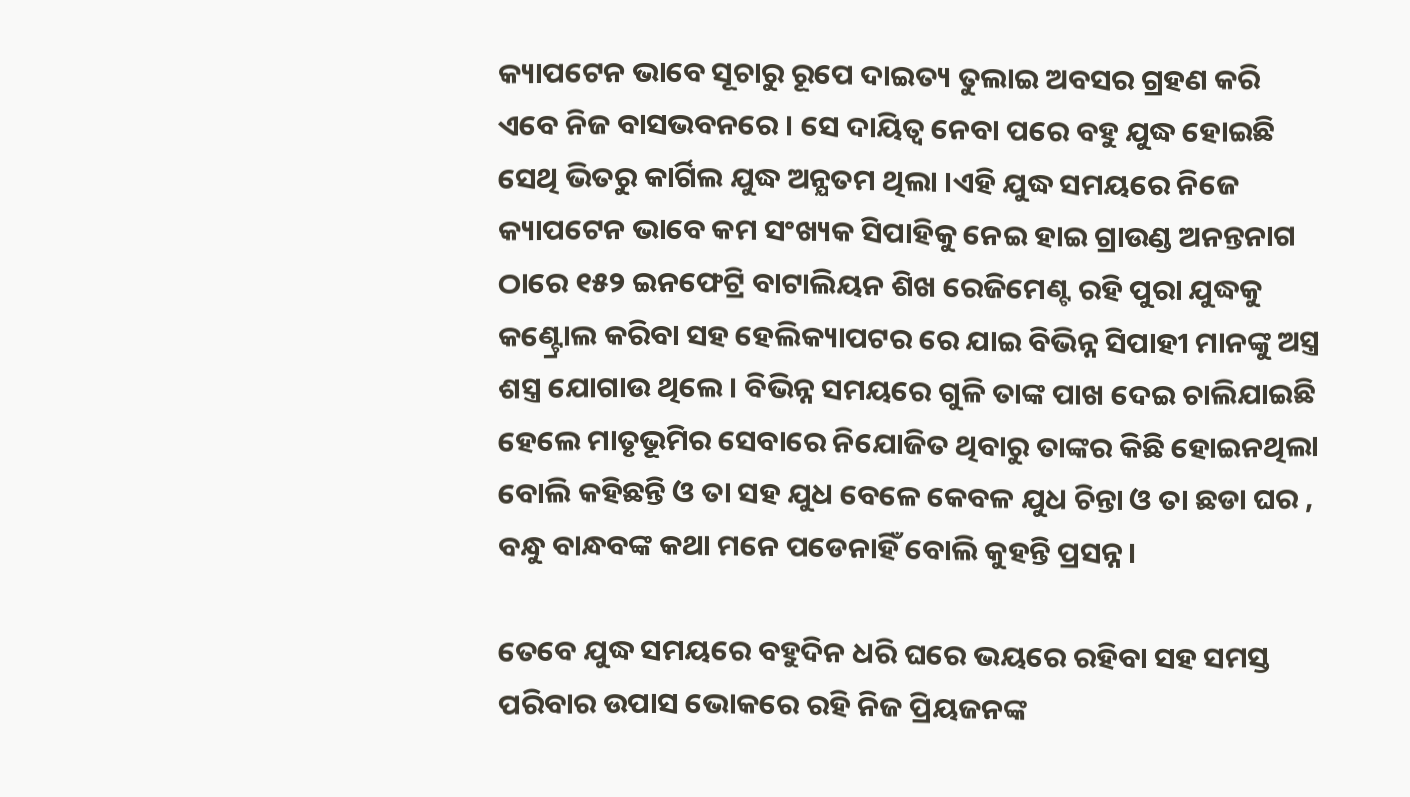କ୍ୟାପଟେନ ଭାବେ ସୂଚାରୁ ରୂପେ ଦାଇତ୍ୟ ତୁଲାଇ ଅବସର ଗ୍ରହଣ କରି ଏବେ ନିଜ ବାସଭବନରେ । ସେ ଦାୟିତ୍ୱ ନେବା ପରେ ବହୁ ଯୁଦ୍ଧ ହୋଇଛି ସେଥି ଭିତରୁ କାର୍ଗିଲ ଯୁଦ୍ଧ ଅନ୍ଯତମ ଥିଲା ।ଏହି ଯୁଦ୍ଧ ସମୟରେ ନିଜେ କ୍ୟାପଟେନ ଭାବେ କମ ସଂଖ୍ୟକ ସିପାହିକୁ ନେଇ ହାଇ ଗ୍ରାଉଣ୍ଡ ଅନନ୍ତନାଗ ଠାରେ ୧୫୨ ଇନଫେଟ୍ରି ବାଟାଲିୟନ ଶିଖ ରେଜିମେଣ୍ଟ ରହି ପୁରା ଯୁଦ୍ଧକୁ କଣ୍ଟ୍ରୋଲ କରିବା ସହ ହେଲିକ୍ୟାପଟର ରେ ଯାଇ ବିଭିନ୍ନ ସିପାହୀ ମାନଙ୍କୁ ଅସ୍ତ୍ର ଶସ୍ତ୍ର ଯୋଗାଉ ଥିଲେ । ବିଭିନ୍ନ ସମୟରେ ଗୁଳି ତାଙ୍କ ପାଖ ଦେଇ ଚାଲିଯାଇଛି ହେଲେ ମାତୃଭୂମିର ସେବାରେ ନିଯୋଜିତ ଥିବାରୁ ତାଙ୍କର କିଛି ହୋଇନଥିଲା ବୋଲି କହିଛନ୍ତି ଓ ତା ସହ ଯୁଧ ବେଳେ କେବଳ ଯୁଧ ଚିନ୍ତା ଓ ତା ଛଡା ଘର , ବନ୍ଧୁ ବାନ୍ଧବଙ୍କ କଥା ମନେ ପଡେନାହିଁ ବୋଲି କୁହନ୍ତି ପ୍ରସନ୍ନ।

ତେବେ ଯୁଦ୍ଧ ସମୟରେ ବହୁଦିନ ଧରି ଘରେ ଭୟରେ ରହିବା ସହ ସମସ୍ତ ପରିବାର ଉପାସ ଭୋକରେ ରହି ନିଜ ପ୍ରିୟଜନଙ୍କ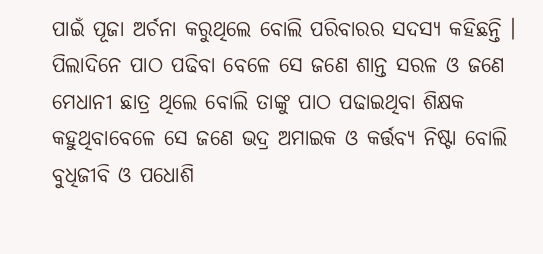ପାଇଁ ପୂଜା ଅର୍ଚନା କରୁଥିଲେ ବୋଲି ପରିବାରର ସଦସ୍ୟ କହିଛନ୍ତି । ପିଲାଦିନେ ପାଠ ପଢିବା ବେଳେ ସେ ଜଣେ ଶାନ୍ତ ସରଳ ଓ ଜଣେ ମେଧାନୀ ଛାତ୍ର ଥିଲେ ବୋଲି ତାଙ୍କୁ ପାଠ ପଢାଇଥିବା ଶିକ୍ଷକ କହୁଥିବାବେଳେ ସେ ଜଣେ ଭଦ୍ର ଅମାଇକ ଓ କର୍ତ୍ତବ୍ୟ ନିଷ୍ଟା ବୋଲି ବୁଧିଜୀବି ଓ ପଧୋଶି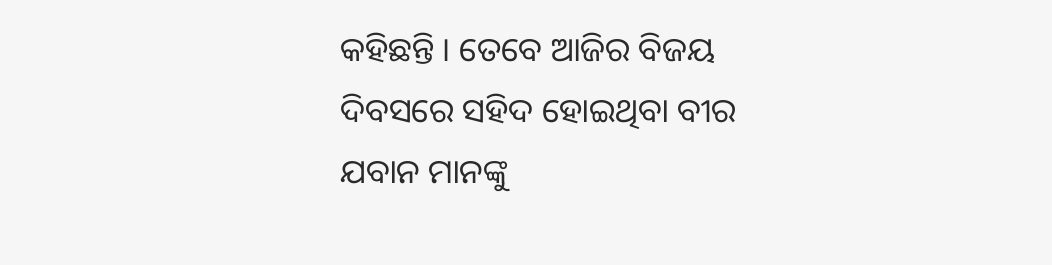କହିଛନ୍ତି । ତେବେ ଆଜିର ବିଜୟ ଦିବସରେ ସହିଦ ହୋଇଥିବା ବୀର ଯବାନ ମାନଙ୍କୁ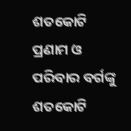ଶତକୋଟି ପ୍ରଣାମ ଓ ପରିବାର ବର୍ଗଙ୍କୁ ଶତକୋଟି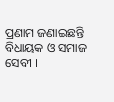ପ୍ରଣାମ ଜଣାଇଛନ୍ତି ବିଧାୟକ ଓ ସମାଜ ସେବୀ ।